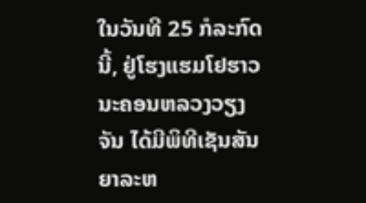ໃນວັນທີ 25 ກໍລະກົດນີ້, ຢູ່ໂຮງແຮມໂຢຮາວ
ນະຄອນຫລວງວຽງຈັນ ໄດ້ມີພິທີເຊັນສັນຍາລະຫ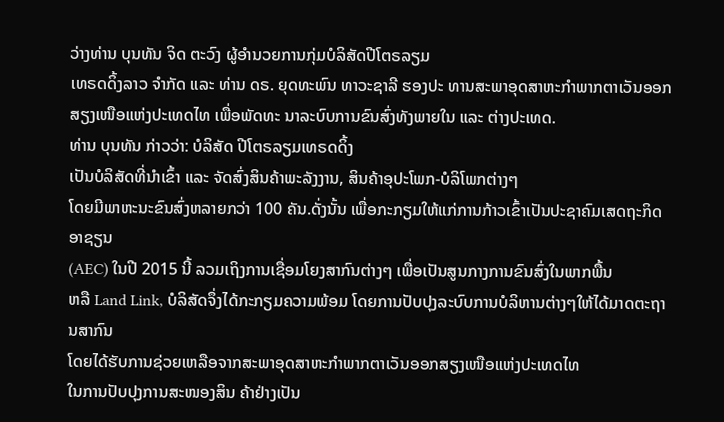ວ່າງທ່ານ ບຸນທັນ ຈິດ ຕະວົງ ຜູ້ອຳນວຍການກຸ່ມບໍລິສັດປີໂຕຣລຽມ
ເທຣດດິ້ງລາວ ຈຳກັດ ແລະ ທ່ານ ດຣ. ຍຸດທະພົນ ທາວະຊາລີ ຮອງປະ ທານສະພາອຸດສາຫະກຳພາກຕາເວັນອອກສຽງເໜືອແຫ່ງປະເທດໄທ ເພື່ອພັດທະ ນາລະບົບການຂົນສົ່ງທັງພາຍໃນ ແລະ ຕ່າງປະເທດ.
ທ່ານ ບຸນທັນ ກ່າວວ່າ: ບໍລິສັດ ປີໂຕຣລຽມເທຣດດິ້ງ
ເປັນບໍລິສັດທີ່ນຳເຂົ້າ ແລະ ຈັດສົ່ງສິນຄ້າພະລັງງານ, ສິນຄ້າອຸປະໂພກ-ບໍລິໂພກຕ່າງໆ
ໂດຍມີພາຫະນະຂົນສົ່ງຫລາຍກວ່າ 100 ຄັນ.ດັ່ງນັ້ນ ເພື່ອກະກຽມໃຫ້ແກ່ການກ້າວເຂົ້າເປັນປະຊາຄົມເສດຖະກິດອາຊຽນ
(AEC) ໃນປີ 2015 ນີ້ ລວມເຖິງການເຊື່ອມໂຍງສາກົນຕ່າງໆ ເພື່ອເປັນສູນກາງການຂົນສົ່ງໃນພາກພື້ນ
ຫລື Land Link, ບໍລິສັດຈຶ່ງໄດ້ກະກຽມຄວາມພ້ອມ ໂດຍການປັບປຸງລະບົບການບໍລິຫານຕ່າງໆໃຫ້ໄດ້ມາດຕະຖານສາກົນ
ໂດຍໄດ້ຮັບການຊ່ວຍເຫລືອຈາກສະພາອຸດສາຫະກຳພາກຕາເວັນອອກສຽງເໜືອແຫ່ງປະເທດໄທ
ໃນການປັບປຸງການສະໜອງສິນ ຄ້າຢ່າງເປັນ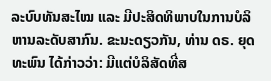ລະບົບທັນສະໄໝ ແລະ ມີປະສິດທິພາບໃນການບໍລິ
ຫານລະດັບສາກົນ. ຂະນະດຽວກັນ, ທ່ານ ດຣ. ຍຸດທະພົນ ໄດ້ກ່າວວ່າ: ມີແຕ່ບໍລິສັດທີ່ສ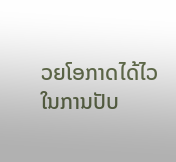ວຍໂອກາດໄດ້ໄວໃນການປັບ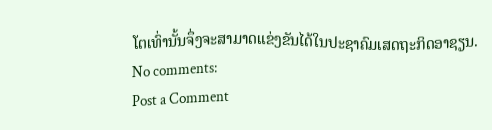ໂຕເທົ່ານັ້ນຈຶ່ງຈະສາມາດແຂ່ງຂັນໄດ້ໃນປະຊາຄົມເສດຖະກິດອາຊຽນ.
No comments:
Post a Comment